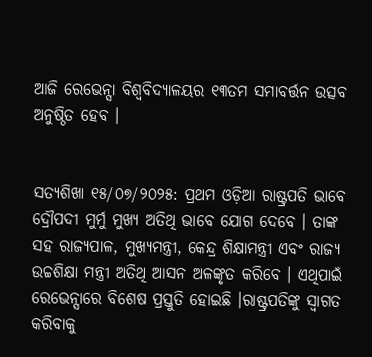ଆଜି ରେଭେନ୍ସା ବିଶ୍ୱବିଦ୍ୟାଳୟର ୧୩ତମ ସମାବର୍ତ୍ତନ ଉତ୍ସବ ଅନୁଷ୍ଠିତ ହେବ ।


ସତ୍ୟଶିଖା ୧୫/୦୭/୨୦୨୫: ପ୍ରଥମ ଓଡ଼ିଆ ରାଷ୍ଟ୍ରପତି ଭାବେ ଦ୍ରୌପଦୀ ମୁର୍ମୁ ମୁଖ୍ୟ ଅତିଥି ଭାବେ ଯୋଗ ଦେବେ । ତାଙ୍କ ସହ ରାଜ୍ୟପାଳ, ମୁଖ୍ୟମନ୍ତ୍ରୀ, କେନ୍ଦ୍ର ଶିକ୍ଷାମନ୍ତ୍ରୀ ଏବଂ ରାଜ୍ୟ ଉଚ୍ଚଶିକ୍ଷା ମନ୍ତ୍ରୀ ଅତିଥି ଆସନ ଅଳଙ୍କୃତ କରିବେ । ଏଥିପାଇଁ ରେଭେନ୍ସାରେ ବିଶେଷ ପ୍ରସ୍ତୁତି ହୋଇଛି ।ରାଷ୍ଟ୍ରପତିଙ୍କୁ ସ୍ୱାଗତ କରିବାକୁ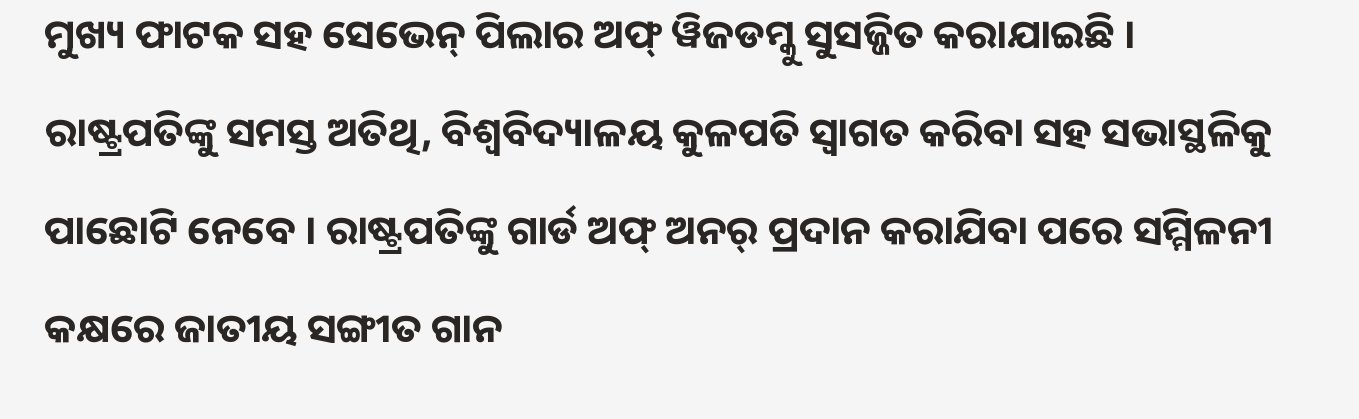ମୁଖ୍ୟ ଫାଟକ ସହ ସେଭେନ୍ ପିଲାର ଅଫ୍ ୱିଜଡମ୍କୁ ସୁସଜ୍ଜିତ କରାଯାଇଛି । ରାଷ୍ଟ୍ରପତିଙ୍କୁ ସମସ୍ତ ଅତିଥି, ବିଶ୍ୱବିଦ୍ୟାଳୟ କୁଳପତି ସ୍ୱାଗତ କରିବା ସହ ସଭାସ୍ଥଳିକୁ ପାଛୋଟି ନେବେ । ରାଷ୍ଟ୍ରପତିଙ୍କୁ ଗାର୍ଡ ଅଫ୍ ଅନର୍ ପ୍ରଦାନ କରାଯିବା ପରେ ସମ୍ମିଳନୀ କକ୍ଷରେ ଜାତୀୟ ସଙ୍ଗୀତ ଗାନ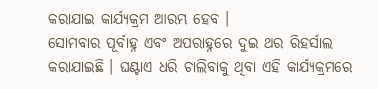କରାଯାଇ କାର୍ଯ୍ୟକ୍ରମ ଆରମ୍ଭ ହେବ ।
ସୋମବାର ପୂର୍ବାହ୍ନ ଏବଂ ଅପରାହ୍ନରେ ଦୁଇ ଥର ରିହର୍ସାଲ କରାଯାଇଛି । ଘଣ୍ଟାଏ ଧରି ଚାଲିବାକୁ ଥିବା ଏହି କାର୍ଯ୍ୟକ୍ରମରେ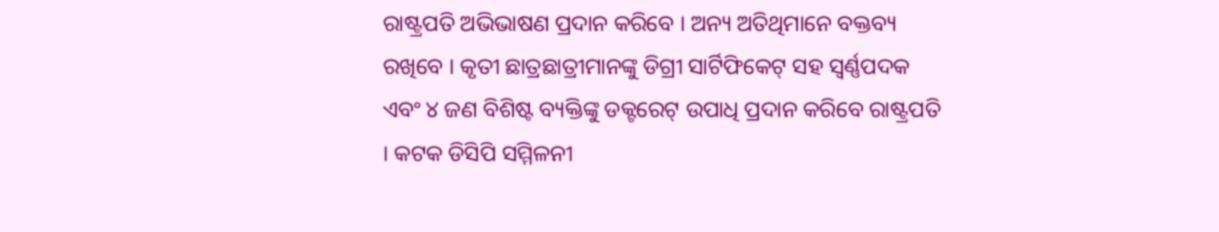ରାଷ୍ଟ୍ରପତି ଅଭିଭାଷଣ ପ୍ରଦାନ କରିବେ । ଅନ୍ୟ ଅତିଥିମାନେ ବକ୍ତବ୍ୟ ରଖିବେ । କୃତୀ ଛାତ୍ରଛାତ୍ରୀମାନଙ୍କୁ ଡିଗ୍ରୀ ସାର୍ଟିଫିକେଟ୍ ସହ ସ୍ୱର୍ଣ୍ଣପଦକ ଏବଂ ୪ ଜଣ ବିଶିଷ୍ଟ ବ୍ୟକ୍ତିଙ୍କୁ ଡକ୍ଟରେଟ୍ ଉପାଧି ପ୍ରଦାନ କରିବେ ରାଷ୍ଟ୍ରପତି । କଟକ ଡିସିପି ସମ୍ମିଳନୀ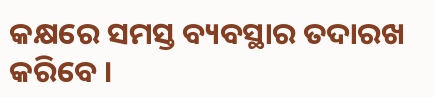କକ୍ଷରେ ସମସ୍ତ ବ୍ୟବସ୍ଥାର ତଦାରଖ କରିବେ ।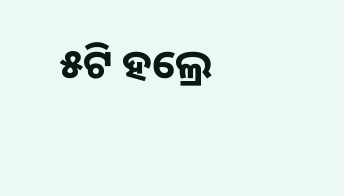୫ଟି ହଲ୍ରେ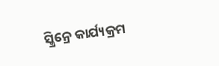ସ୍କ୍ରିନ୍ରେ କାର୍ଯ୍ୟକ୍ରମ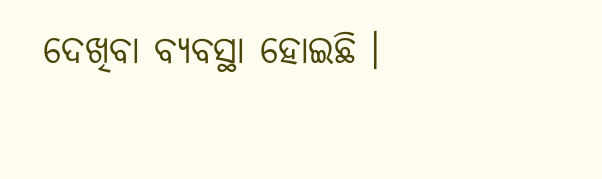ଦେଖିବା ବ୍ୟବସ୍ଥା ହୋଇଛି ।